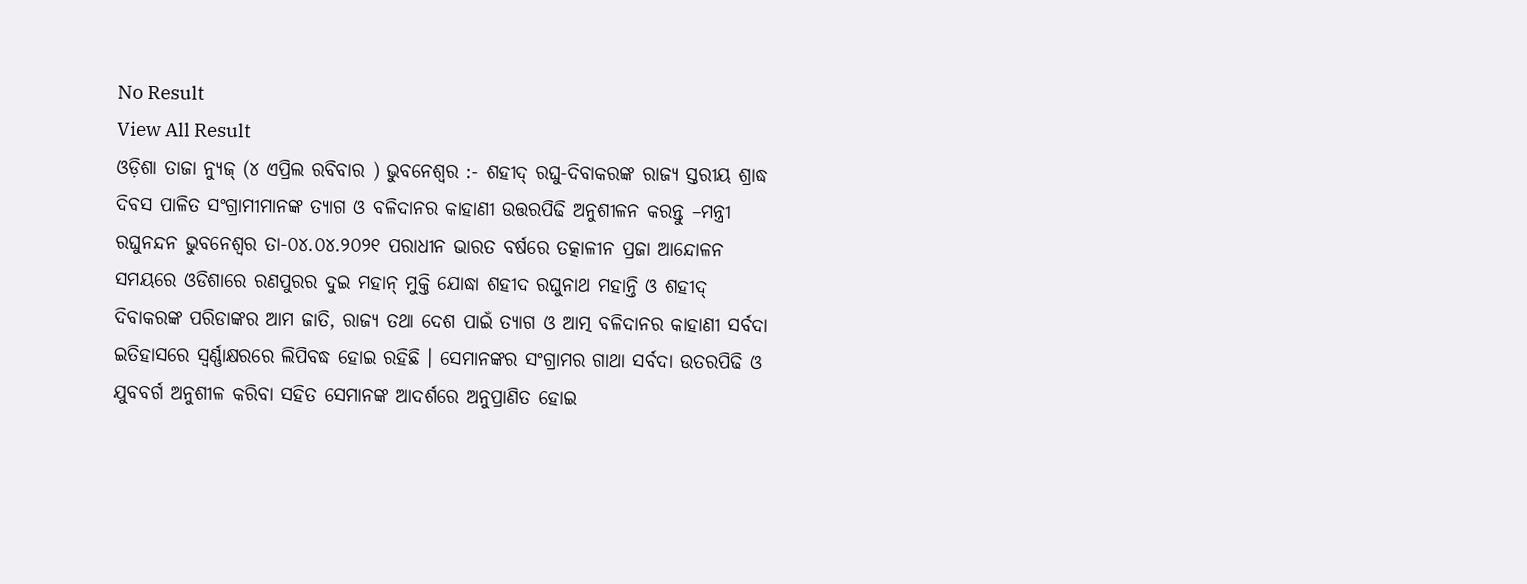No Result
View All Result
ଓଡ଼ିଶା ତାଜା ନ୍ୟୁଜ୍ (୪ ଏପ୍ରିଲ ରବିବାର ) ଭୁବନେଶ୍ୱର :- ଶହୀଦ୍ ରଘୁ-ଦିବାକରଙ୍କ ରାଜ୍ୟ ସ୍ତରୀୟ ଶ୍ରାଦ୍ଧ ଦିବସ ପାଳିତ ସଂଗ୍ରାମୀମାନଙ୍କ ତ୍ୟାଗ ଓ ବଳିଦାନର କାହାଣୀ ଉତ୍ତରପିଢି ଅନୁଶୀଳନ କରନ୍ତୁ –ମନ୍ତ୍ରୀ ରଘୁନନ୍ଦନ ଭୁବନେଶ୍ୱର ତା-୦୪.୦୪.୨୦୨୧ ପରାଧୀନ ଭାରତ ବର୍ଷରେ ତତ୍କାଳୀନ ପ୍ରଜା ଆନ୍ଦୋଳନ ସମୟରେ ଓଡିଶାରେ ରଣପୁରର ଦୁଇ ମହାନ୍ ମୁକ୍ତି ଯୋଦ୍ଧା ଶହୀଦ ରଘୁନାଥ ମହାନ୍ତି ଓ ଶହୀଦ୍ ଦିବାକରଙ୍କ ପରିଡାଙ୍କର ଆମ ଜାତି, ରାଜ୍ୟ ତଥା ଦେଶ ପାଇଁ ତ୍ୟାଗ ଓ ଆତ୍ମ ବଳିଦାନର କାହାଣୀ ସର୍ବଦା ଇତିହାସରେ ସ୍ୱର୍ଣ୍ଣାକ୍ଷରରେ ଲିପିବଦ୍ଧ ହୋଇ ରହିଛି । ସେମାନଙ୍କର ସଂଗ୍ରାମର ଗାଥା ସର୍ବଦା ଉତରପିଢି ଓ ଯୁବବର୍ଗ ଅନୁଶୀଳ କରିବା ସହିତ ସେମାନଙ୍କ ଆଦର୍ଶରେ ଅନୁପ୍ରାଣିତ ହୋଇ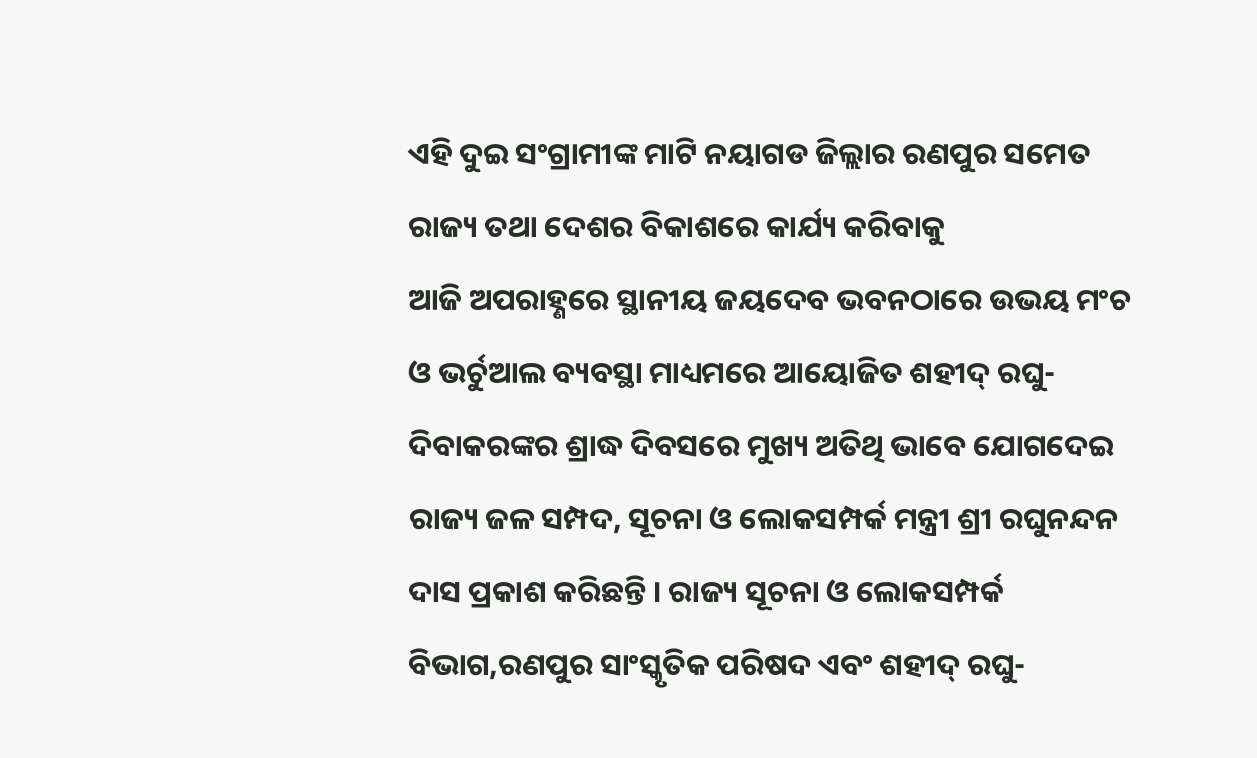ଏହି ଦୁଇ ସଂଗ୍ରାମୀଙ୍କ ମାଟି ନୟାଗଡ ଜିଲ୍ଲାର ରଣପୁର ସମେତ ରାଜ୍ୟ ତଥା ଦେଶର ବିକାଶରେ କାର୍ଯ୍ୟ କରିବାକୁ
ଆଜି ଅପରାହ୍ଣରେ ସ୍ଥାନୀୟ ଜୟଦେବ ଭବନଠାରେ ଉଭୟ ମଂଚ ଓ ଭର୍ଚୁଆଲ ବ୍ୟବସ୍ଥା ମାଧ୍ୟମରେ ଆୟୋଜିତ ଶହୀଦ୍ ରଘୁ-ଦିବାକରଙ୍କର ଶ୍ରାଦ୍ଧ ଦିବସରେ ମୁଖ୍ୟ ଅତିଥି ଭାବେ ଯୋଗଦେଇ ରାଜ୍ୟ ଜଳ ସମ୍ପଦ, ସୂଚନା ଓ ଲୋକସମ୍ପର୍କ ମନ୍ତ୍ରୀ ଶ୍ରୀ ରଘୁନନ୍ଦନ ଦାସ ପ୍ରକାଶ କରିଛନ୍ତି । ରାଜ୍ୟ ସୂଚନା ଓ ଲୋକସମ୍ପର୍କ ବିଭାଗ,ରଣପୁର ସାଂସ୍କୃତିକ ପରିଷଦ ଏବଂ ଶହୀଦ୍ ରଘୁ-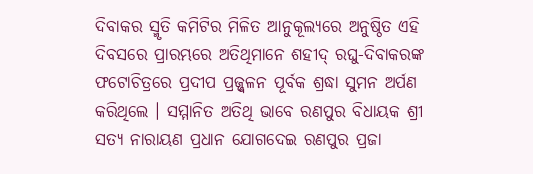ଦିବାକର ସ୍ମୃତି କମିଟିର ମିଳିତ ଆନୁକୂଲ୍ୟରେ ଅନୁଷ୍ଠିତ ଏହି ଦିବସରେ ପ୍ରାରମ୍ଭରେ ଅତିଥିମାନେ ଶହୀଦ୍ ରଘୁ-ଦିବାକରଙ୍କ ଫଟୋଚିତ୍ରରେ ପ୍ରଦୀପ ପ୍ରଜ୍ଜ୍ୱଳନ ପୂର୍ବକ ଶ୍ରଦ୍ଧା ସୁମନ ଅର୍ପଣ କରିଥିଲେ । ସମ୍ମାନିତ ଅତିଥି ଭାବେ ରଣପୁର ବିଧାୟକ ଶ୍ରୀ ସତ୍ୟ ନାରାୟଣ ପ୍ରଧାନ ଯୋଗଦେଇ ରଣପୁର ପ୍ରଜା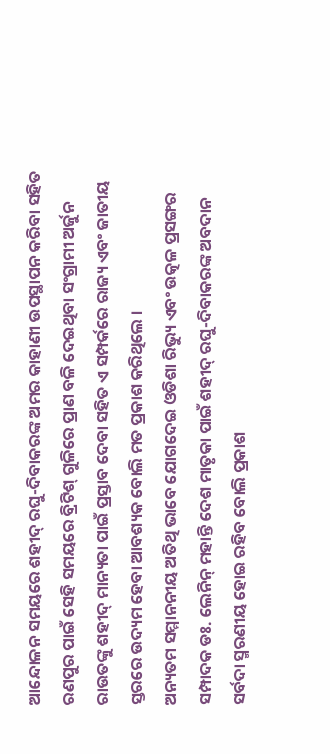ଆନ୍ଦୋଳନ ସମୟରେ ଶହୀଦ୍ ରଘୁ-ଦିବାକରଙ୍କ ଅମର କାହାଣୀ ଉପସ୍ଥାପନ କରିବା ସହିତ ରଣପୁର ପାଇଁ ସେହି ସମୟରେ ବ୍ରିଟିଶ୍ ଗୁଳିରେ ପ୍ରାଣ ବଳି ଦେଇଥିବା ସଂଗ୍ରାମୀ ଅର୍ଜୁନ ରାଉତଙ୍କୁ ଶହୀଦ୍ ମାନ୍ୟତା ପାଇଁ ପ୍ରସ୍ତାବ ଦେବା ସହିତ ଏ ସମ୍ପର୍କରେ ରାଜ୍ୟ ଏବଂ ଜାତୀୟ ସ୍ତରରେ ଉଦ୍ୟମ ହେବା ଆବଶ୍ୟକ ବୋଲି ମତ ପ୍ରକାଶ କରିଥିଲେ ।
ଅନ୍ୟତମ ସମ୍ମାନନୀୟ ଅତିଥି ଭାବେ ଯୋଗଦେଇ ଓଡିଶା ରିଭ୍ୟୁ ଏବଂ ଉତ୍କଳ ପ୍ରସଙ୍ଗର ସମ୍ପାଦକ ଡଃ. ଲେନିନ୍ ମହାନ୍ତି ଦେଶ ମାତୃକା ପାଇଁ ଶହୀଦ୍ ରଘୁ-ଦିବାକରଙ୍କ ଅବଦାନ ସର୍ବଦା ସ୍ମରଣୀୟ ହୋଇ ରହିବ ବୋଲି ପ୍ରକାଶ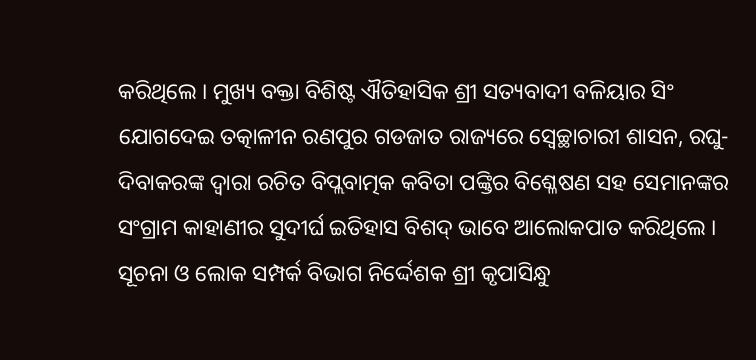କରିଥିଲେ । ମୁଖ୍ୟ ବକ୍ତା ବିଶିଷ୍ଟ ଐତିହାସିକ ଶ୍ରୀ ସତ୍ୟବାଦୀ ବଳିୟାର ସିଂ ଯୋଗଦେଇ ତତ୍କାଳୀନ ରଣପୁର ଗଡଜାତ ରାଜ୍ୟରେ ସ୍ୱେଚ୍ଛାଚାରୀ ଶାସନ, ରଘୁ-ଦିବାକରଙ୍କ ଦ୍ୱାରା ରଚିତ ବିପ୍ଲବାତ୍ମକ କବିତା ପଙ୍କ୍ତିର ବିଶ୍ଳେଷଣ ସହ ସେମାନଙ୍କର ସଂଗ୍ରାମ କାହାଣୀର ସୁଦୀର୍ଘ ଇତିହାସ ବିଶଦ୍ ଭାବେ ଆଲୋକପାତ କରିଥିଲେ । ସୂଚନା ଓ ଲୋକ ସମ୍ପର୍କ ବିଭାଗ ନିର୍ଦ୍ଦେଶକ ଶ୍ରୀ କୃପାସିନ୍ଧୁ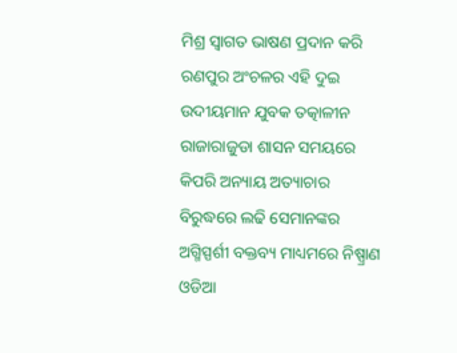ମିଶ୍ର ସ୍ୱାଗତ ଭାଷଣ ପ୍ରଦାନ କରି ରଣପୁର ଅଂଚଳର ଏହି ଦୁଇ ଉଦୀୟମାନ ଯୁବକ ତତ୍କାଳୀନ ରାଜାରାଜୁଡା ଶାସନ ସମୟରେ କିପରି ଅନ୍ୟାୟ ଅତ୍ୟାଚାର ବିରୁଦ୍ଧରେ ଲଢି ସେମାନଙ୍କର ଅଗ୍ମିସ୍ପର୍ଶୀ ବକ୍ତବ୍ୟ ମାଧ୍ୟମରେ ନିଷ୍ପ୍ରାଣ ଓଡିଆ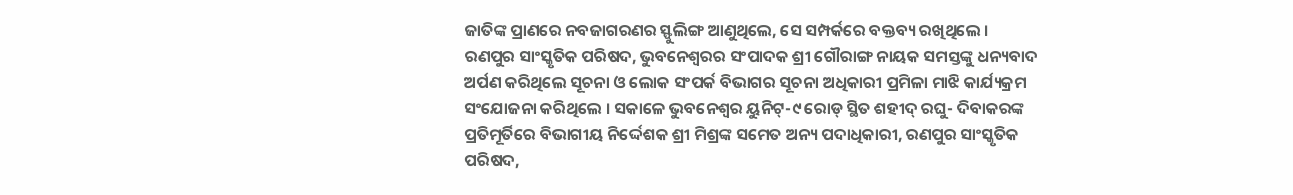ଜାତିଙ୍କ ପ୍ରାଣରେ ନବଜାଗରଣର ସ୍ଫୁଲିଙ୍ଗ ଆଣୁଥିଲେ, ସେ ସମ୍ପର୍କରେ ବକ୍ତବ୍ୟ ରଖିଥିଲେ ।
ରଣପୁର ସାଂସ୍କୃତିକ ପରିଷଦ, ଭୁବନେଶ୍ୱରର ସଂପାଦକ ଶ୍ରୀ ଗୌରାଙ୍ଗ ନାୟକ ସମସ୍ତଙ୍କୁ ଧନ୍ୟବାଦ ଅର୍ପଣ କରିଥିଲେ ସୂଚନା ଓ ଲୋକ ସଂପର୍କ ବିଭାଗର ସୂଚନା ଅଧିକାରୀ ପ୍ରମିଳା ମାଝି କାର୍ଯ୍ୟକ୍ରମ ସଂଯୋଜନା କରିଥିଲେ । ସକାଳେ ଭୁବନେଶ୍ୱର ୟୁନିଟ୍-୯ ରୋଡ୍ ସ୍ଥିତ ଶହୀଦ୍ ରଘୁ- ଦିବାକରଙ୍କ ପ୍ରତିମୂର୍ତିରେ ବିଭାଗୀୟ ନିର୍ଦ୍ଦେଶକ ଶ୍ରୀ ମିଶ୍ରଙ୍କ ସମେତ ଅନ୍ୟ ପଦାଧିକାରୀ, ରଣପୁର ସାଂସ୍କୃତିକ ପରିଷଦ,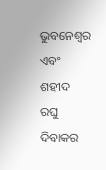ଭୁବନେଶ୍ୱର ଏବଂ ଶହୀଦ ରଘୁ ଦିବାକର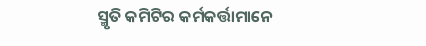ସ୍ମୃତି କମିଟିର କର୍ମକର୍ତ୍ତାମାନେ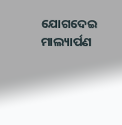ଯୋଗଦେଇ ମାଲ୍ୟାର୍ପଣ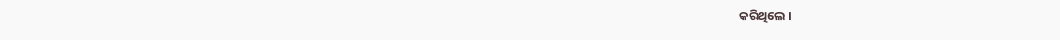କରିଥିଲେ ।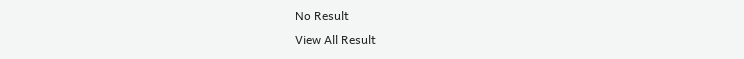No Result
View All Result